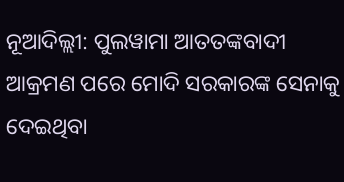ନୂଆଦିଲ୍ଲୀ: ପୁଲୱାମା ଆତତଙ୍କବାଦୀ ଆକ୍ରମଣ ପରେ ମୋଦି ସରକାରଙ୍କ ସେନାକୁ ଦେଇଥିବା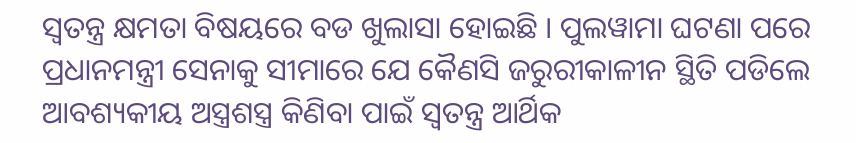ସ୍ୱତନ୍ତ୍ର କ୍ଷମତା ବିଷୟରେ ବଡ ଖୁଲାସା ହୋଇଛି । ପୁଲୱାମା ଘଟଣା ପରେ ପ୍ରଧାନମନ୍ତ୍ରୀ ସେନାକୁ ସୀମାରେ ଯେ କୈଣସି ଜରୁରୀକାଳୀନ ସ୍ଥିତି ପଡିଲେ ଆବଶ୍ୟକୀୟ ଅସ୍ତ୍ରଶସ୍ତ୍ର କିଣିବା ପାଇଁ ସ୍ୱତନ୍ତ୍ର ଆର୍ଥିକ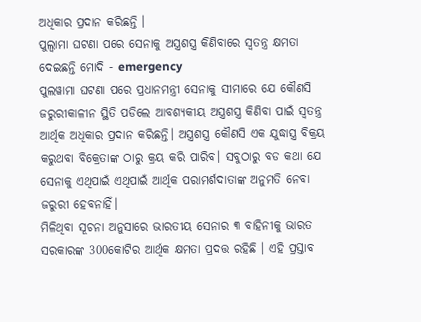ଅଧିକାର ପ୍ରଦାନ କରିଛନ୍ତି ।
ପୁଲ୍ୱାମା ଘଟଣା ପରେ ସେନାକୁ ଅସ୍ତ୍ରଶସ୍ତ୍ର କିଣିବାରେ ସ୍ୱତନ୍ତ୍ର କ୍ଷମତା ଦେଇଛନ୍ତି ମୋଦି - emergency
ପୁଲୱାମା ଘଟଣା ପରେ ପ୍ରଧାନମନ୍ତ୍ରୀ ସେନାକୁ ସୀମାରେ ଯେ କୌଣସି ଜରୁରୀକାଳୀନ ସ୍ଥିତି ପଡିଲେ ଆବଶ୍ୟକୀୟ ଅସ୍ତ୍ରଶସ୍ତ୍ର କିଣିବା ପାଇଁ ସ୍ୱତନ୍ତ୍ର ଆର୍ଥିକ ଅଧିକାର ପ୍ରଦାନ କରିଛନ୍ତି। ଅସ୍ତ୍ରଶସ୍ତ୍ର କୌଣସି ଏକ ଯୁଦ୍ଧାସ୍ତ୍ର ବିକ୍ରୟ କରୁଥବା ବିକ୍ରେତାଙ୍କ ଠାରୁ କ୍ରୟ କରି ପାରିବ। ସବୁଠାରୁ ବଡ କଥା ଯେ ସେନାକୁ ଏଥିପାଇଁ ଏଥିପାଇଁ ଆର୍ଥିକ ପରାମର୍ଶଦାତାଙ୍କ ଅନୁମତି ନେବା ଜରୁରୀ ହେବନାହିଁ।
ମିଳିଥିବା ସୂଚନା ଅନୁସାରେ ଭାରତୀୟ ସେନାର ୩ ବାହିନୀକୁ ଭାରତ ସରକାରଙ୍କ 300କୋଟିର ଆର୍ଥିକ କ୍ଷମତା ପ୍ରଦତ୍ତ ରହିଛି । ଏହି ପ୍ରସ୍ତାବ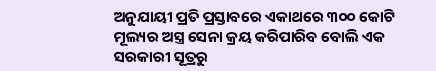ଅନୁଯାୟୀ ପ୍ରତି ପ୍ରସ୍ତାବରେ ଏକାଥରେ ୩୦୦ କୋଟି ମୂଲ୍ୟର ଅସ୍ତ୍ର ସେନା କ୍ରୟ କରିପାରିବ ବୋଲି ଏକ ସରକାରୀ ସୂତ୍ରରୁ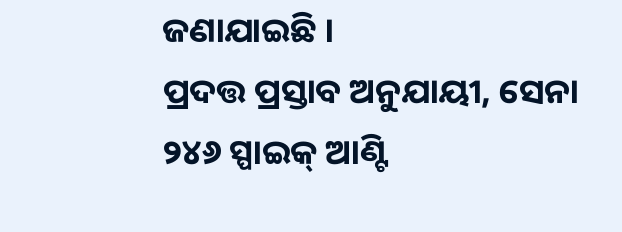ଜଣାଯାଇଛି ।
ପ୍ରଦତ୍ତ ପ୍ରସ୍ତାବ ଅନୁଯାୟୀ, ସେନା ୨୪୬ ସ୍ପାଇକ୍ ଆଣ୍ଟି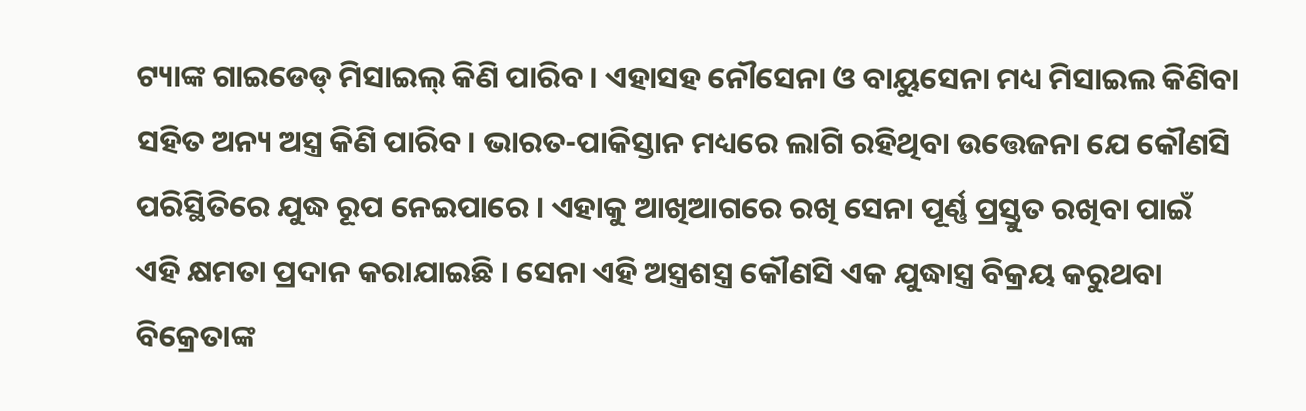ଟ୍ୟାଙ୍କ ଗାଇଡେଡ୍ ମିସାଇଲ୍ କିଣି ପାରିବ। ଏହାସହ ନୌସେନା ଓ ବାୟୁସେନା ମଧ୍ୟ ମିସାଇଲ କିଣିବା ସହିତ ଅନ୍ୟ ଅସ୍ତ୍ର କିଣି ପାରିବ। ଭାରତ-ପାକିସ୍ତାନ ମଧ୍ୟରେ ଲାଗି ରହିଥିବା ଉତ୍ତେଜନା ଯେ କୌଣସି ପରିସ୍ଥିତିରେ ଯୁଦ୍ଧ ରୂପ ନେଇପାରେ । ଏହାକୁ ଆଖିଆଗରେ ରଖି ସେନା ପୂର୍ଣ୍ଣ ପ୍ରସ୍ତୁତ ରଖିବା ପାଇଁ ଏହି କ୍ଷମତା ପ୍ରଦାନ କରାଯାଇଛି । ସେନା ଏହି ଅସ୍ତ୍ରଶସ୍ତ୍ର କୌଣସି ଏକ ଯୁଦ୍ଧାସ୍ତ୍ର ବିକ୍ରୟ କରୁଥବା ବିକ୍ରେତାଙ୍କ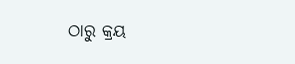ଠାରୁ କ୍ରୟ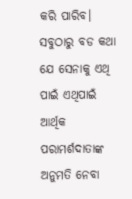କରି ପାରିବ। ସବୁଠାରୁ ବଡ କଥା ଯେ ସେନାକୁ ଏଥି ପାଇଁ ଏଥିପାଇଁ ଆର୍ଥିକ ପରାମର୍ଶଦାତାଙ୍କ ଅନୁମତି ନେବା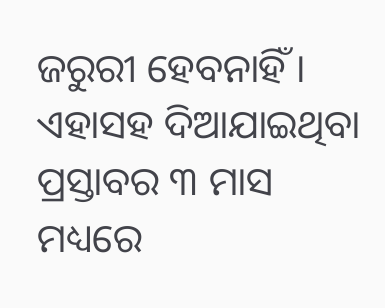ଜରୁରୀ ହେବନାହିଁ । ଏହାସହ ଦିଆଯାଇଥିବା ପ୍ରସ୍ତାବର ୩ ମାସ ମଧ୍ୟରେ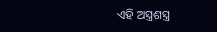ଏହି ଅସ୍ତ୍ରଶସ୍ତ୍ର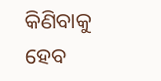କିଣିବାକୁ ହେବ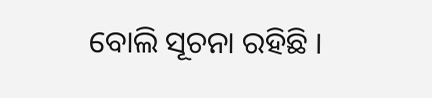ବୋଲି ସୂଚନା ରହିଛି ।